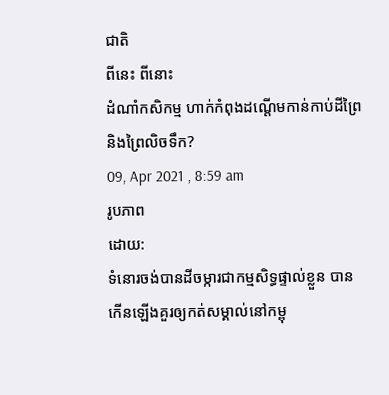ជាតិ
ពីនេះ ពីនោះ
ដំណាំកសិកម្ម ហាក់កំពុងដណ្តើមកាន់កាប់ដីព្រៃ និងព្រៃលិចទឹក?
09, Apr 2021 , 8:59 am
រូបភាព
ដោយ:
ទំនោរចង់បានដីចម្ការជាកម្មសិទ្ធផ្ទាល់ខ្លួន បានកើនឡើងគួរឲ្យកត់សម្គាល់នៅកម្ពុ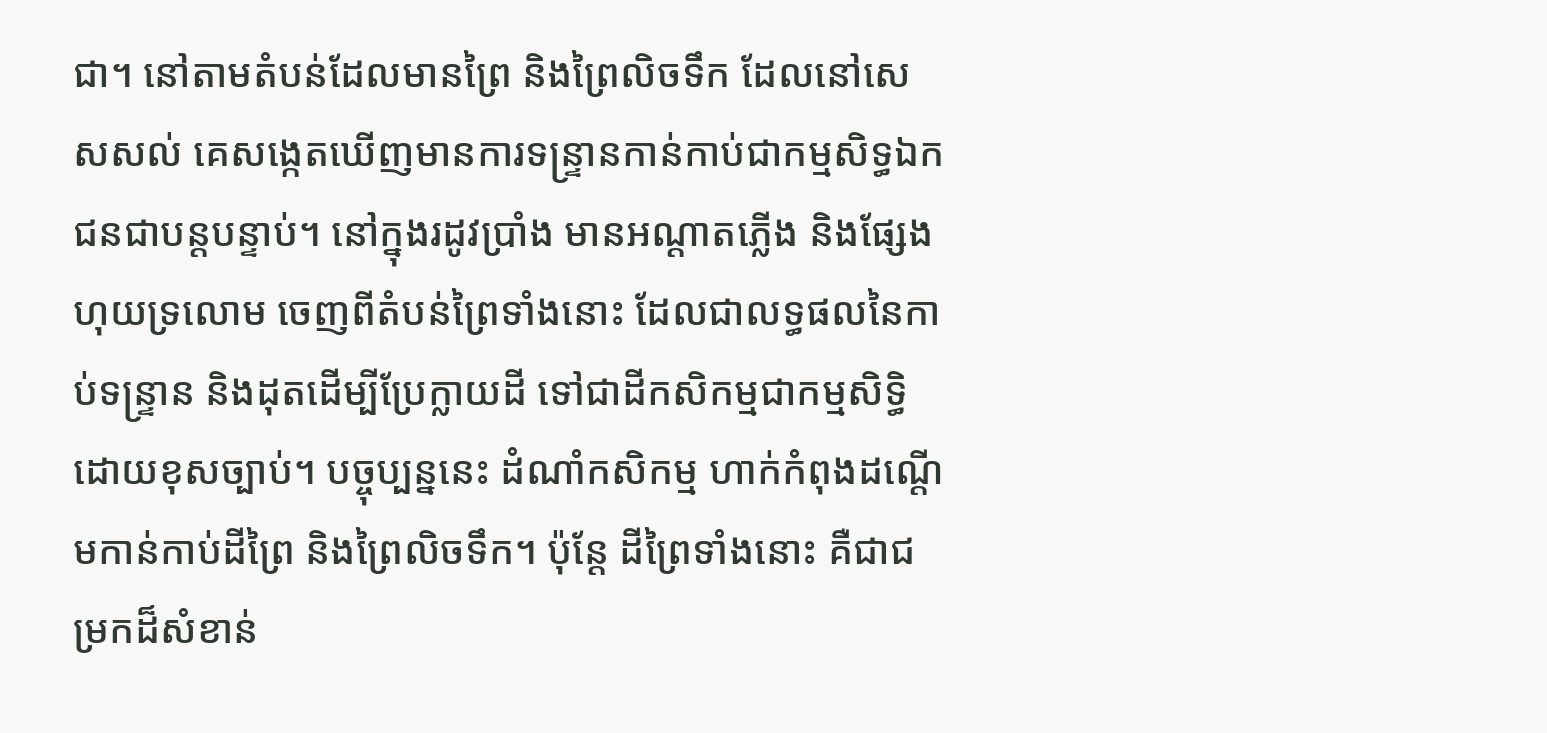ជា។ នៅតាមតំបន់ដែលមានព្រៃ និងព្រៃលិចទឹក ដែលនៅសេសសល់ គេសង្កេតឃើញមានការទន្រ្ទានកាន់កាប់ជាកម្មសិទ្ធឯកជនជាបន្តបន្ទាប់។ នៅក្នុងរដូវប្រាំង មានអណ្តាតភ្លើង និងផ្សែងហុយទ្រលោម ចេញពីតំបន់ព្រៃទាំងនោះ ដែលជាលទ្ធផលនៃកាប់ទន្ទ្រាន និងដុតដើម្បីប្រែក្លាយដី ទៅជាដីកសិកម្មជាកម្មសិទ្ធិ ដោយខុសច្បាប់។ បច្ចុប្បន្ននេះ ដំណាំកសិកម្ម ហាក់កំពុងដណ្តើមកាន់កាប់ដីព្រៃ និងព្រៃលិចទឹក។ ប៉ុន្តែ ដីព្រៃទាំងនោះ គឺជាជម្រកដ៏សំខាន់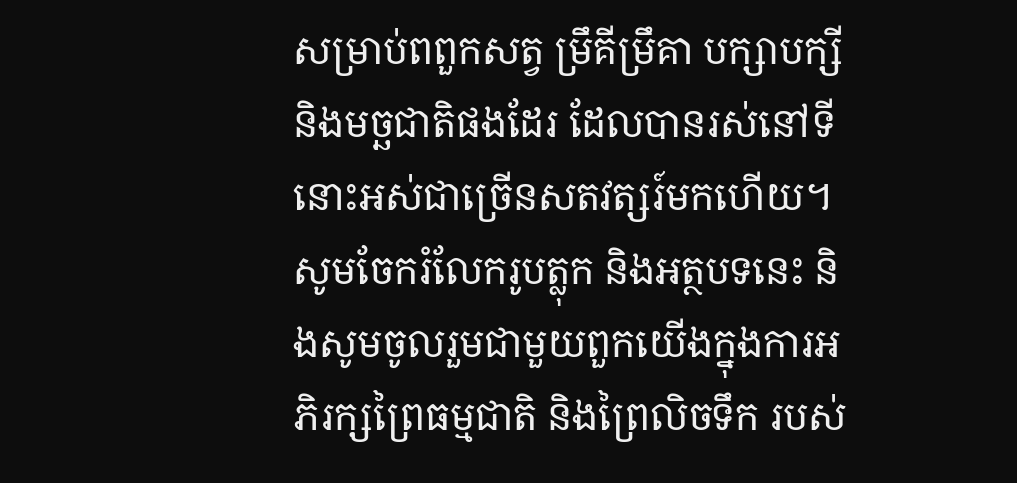សម្រាប់ពពួកសត្វ ម្រឹគីម្រឹគា បក្សាបក្សី និងមច្ឆជាតិផងដែរ ដែលបានរស់នៅទីនោះអស់ជាច្រើនសតវត្សរ៍មកហើយ។ សូមចែករំលែករូបត្លុក និងអត្ថបទនេះ និងសូមចូលរួមជាមួយពួកយើងក្នុងការអភិរក្សព្រៃធម្មជាតិ និងព្រៃលិចទឹក របស់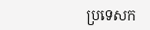ប្រទេសក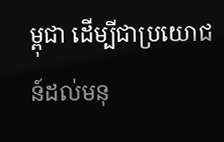ម្ពុជា ដើម្បីជាប្រយោជន៍ដល់មនុ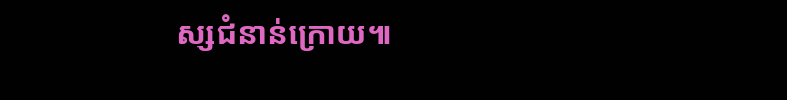ស្សជំនាន់ក្រោយ៕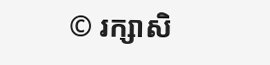© រក្សាសិ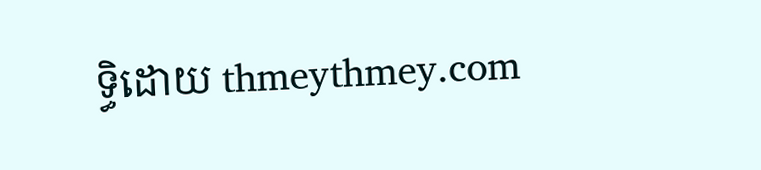ទ្ធិដោយ thmeythmey.com